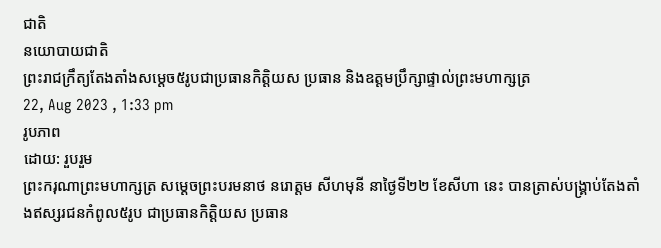ជាតិ
នយោបាយជាតិ
ព្រះរាជក្រឹត្យតែងតាំងសម្តេច៥រូបជាប្រធានកិត្តិយស ប្រធាន និងឧត្តមប្រឹក្សាផ្ទាល់ព្រះមហាក្សត្រ
22, Aug 2023 , 1:33 pm
រូបភាព
ដោយ: រួបរួម
ព្រះករុណាព្រះមហាក្សត្រ សម្តេចព្រះបរមនាថ នរោត្តម សីហមុនី នាថ្ងៃទី២២ ខែសីហា នេះ បានត្រាស់បង្គ្រាប់តែងតាំងឥស្សរជនកំពូល៥រូប ជាប្រធានកិត្តិយស ប្រធាន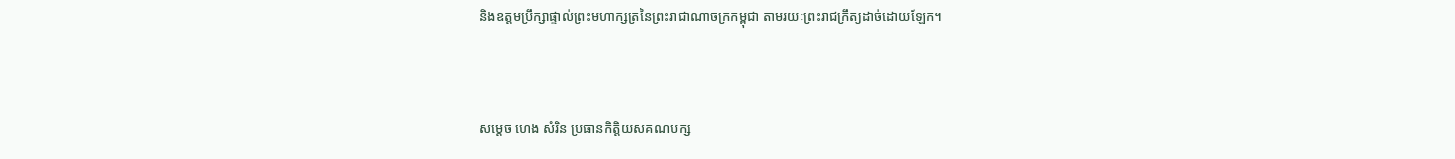និងឧត្តមប្រឹក្សាផ្ទាល់ព្រះមហាក្សត្រនៃព្រះរាជាណាចក្រកម្ពុជា តាមរយៈព្រះរាជក្រឹត្យដាច់ដោយឡែក។



សម្តេច ហេង សំរិន ប្រធានកិត្តិយសគណបក្ស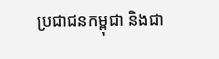ប្រជាជនកម្ពុជា និងជា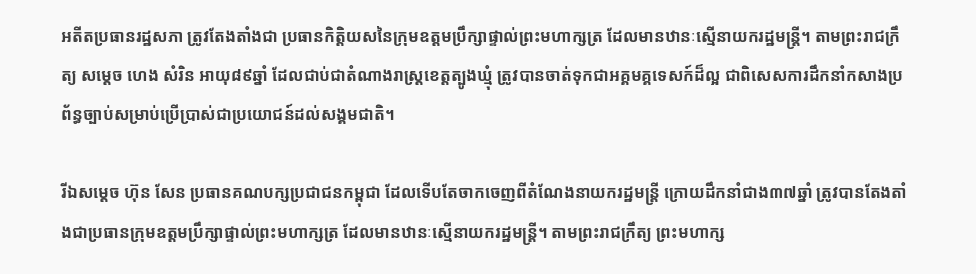អតីតប្រធានរដ្ឋសភា ត្រូវតែងតាំងជា ប្រធានកិត្តិយសនៃក្រុមឧត្តមប្រឹក្សាផ្ទាល់ព្រះមហាក្សត្រ ដែលមានឋានៈស្មើនាយករដ្ឋមន្ត្រី។ តាមព្រះរាជក្រឹត្យ សម្តេច ហេង សំរិន អាយុ៨៩ឆ្នាំ ដែលជាប់ជាតំណាងរាស្ត្រខេត្តត្បូងឃ្មុំ ត្រូវបានចាត់ទុកជាអគ្គមគ្គទេសក៍ដ៏ល្អ ជាពិសេសការដឹកនាំកសាងប្រព័ន្ធច្បាប់សម្រាប់ប្រើប្រាស់ជាប្រយោជន៍ដល់សង្គមជាតិ។

រីឯសម្តេច ហ៊ុន សែន ប្រធានគណបក្សប្រជាជនកម្ពុជា ដែលទើបតែចាកចេញពីតំណែងនាយករដ្ឋមន្ត្រី ក្រោយដឹកនាំជាង៣៧ឆ្នាំ ត្រូវបានតែងតាំងជាប្រធានក្រុមឧត្តមប្រឹក្សាផ្ទាល់ព្រះមហាក្សត្រ ដែលមានឋានៈស្មើនាយករដ្ឋមន្ត្រី។ តាមព្រះរាជក្រឹត្យ ព្រះមហាក្ស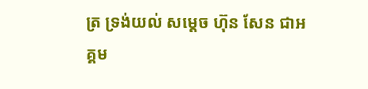ត្រ ទ្រង់យល់ សម្តេច ហ៊ុន សែន ជាអគ្គម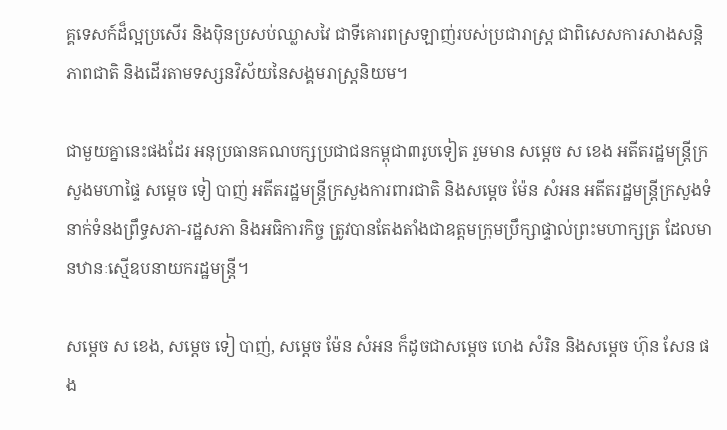គ្គទេសក៍ដ៏ល្អប្រសើរ និងប៉ិនប្រសប់ឈ្លាសវៃ ជាទីគោរពស្រឡាញ់របស់ប្រជារាស្ត្រ ជាពិសេសការសាងសន្តិភាពជាតិ និងដើរតាមទស្សនវិស័យនៃសង្គមរាស្ត្រនិយម។

ជាមួយគ្នានេះផងដែរ អនុប្រធានគណបក្សប្រជាជនកម្ពុជា៣រូបទៀត រួមមាន សម្តេច ស ខេង អតីតរដ្ឋមន្ត្រីក្រសួងមហាផ្ទៃ សម្តេច ទៀ បាញ់ អតីតរដ្ឋមន្ត្រីក្រសួងការពារជាតិ និងសម្តេច ម៉ែន សំអន អតីតរដ្ឋមន្ត្រីក្រសួងទំនាក់ទំនងព្រឹទ្ធសភា-រដ្ឋសភា និងអធិការកិច្ច ត្រូវបានតែងតាំងជាឧត្តមក្រុមប្រឹក្សាផ្ទាល់ព្រះមហាក្សត្រ ដែលមានឋានៈស្មើឧបនាយករដ្ឋមន្ត្រី។

សម្តេច ស ខេង, សម្តេច ទៀ បាញ់, សម្តេច ម៉ែន សំអន ក៏ដូចជាសម្តេច ហេង សំរិន និងសម្តេច ហ៊ុន សែន ផង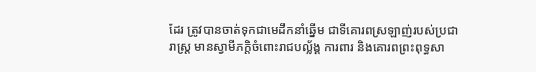ដែរ ត្រូវបានចាត់ទុកជាមេដឹកនាំឆ្នើម ជាទីគោរពស្រឡាញ់របស់ប្រជារាស្ត្រ មានស្វាមីភក្តិចំពោះរាជបល្ល័ង្គ ការពារ និងគោរពព្រះពុទ្ធសា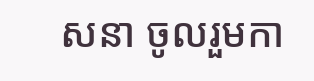សនា ចូលរួមកា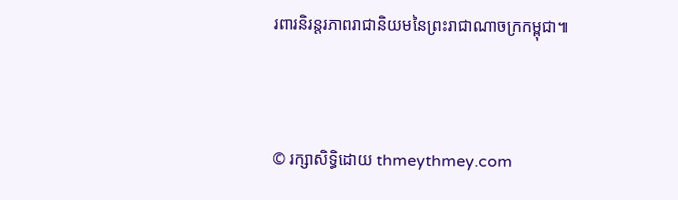រពារនិរន្តរភាពរាជានិយមនៃព្រះរាជាណាចក្រកម្ពុជា៕




© រក្សាសិទ្ធិដោយ thmeythmey.com